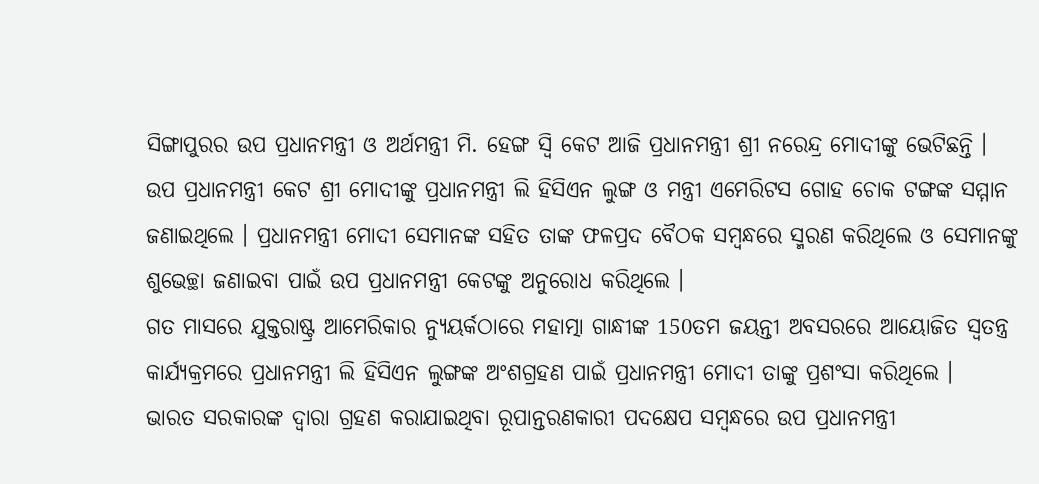ସିଙ୍ଗାପୁରର ଉପ ପ୍ରଧାନମନ୍ତ୍ରୀ ଓ ଅର୍ଥମନ୍ତ୍ରୀ ମି. ହେଙ୍ଗ ସ୍ୱି କେଟ ଆଜି ପ୍ରଧାନମନ୍ତ୍ରୀ ଶ୍ରୀ ନରେନ୍ଦ୍ର ମୋଦୀଙ୍କୁ ଭେଟିଛନ୍ତି ।
ଉପ ପ୍ରଧାନମନ୍ତ୍ରୀ କେଟ ଶ୍ରୀ ମୋଦୀଙ୍କୁ ପ୍ରଧାନମନ୍ତ୍ରୀ ଲି ହିସିଏନ ଲୁଙ୍ଗ ଓ ମନ୍ତ୍ରୀ ଏମେରିଟସ ଗୋହ ଚୋକ ଟଙ୍ଗଙ୍କ ସମ୍ମାନ ଜଣାଇଥିଲେ । ପ୍ରଧାନମନ୍ତ୍ରୀ ମୋଦୀ ସେମାନଙ୍କ ସହିତ ତାଙ୍କ ଫଳପ୍ରଦ ବୈଠକ ସମ୍ବନ୍ଧରେ ସ୍ମରଣ କରିଥିଲେ ଓ ସେମାନଙ୍କୁ ଶୁଭେଚ୍ଛା ଜଣାଇବା ପାଇଁ ଉପ ପ୍ରଧାନମନ୍ତ୍ରୀ କେଟଙ୍କୁ ଅନୁରୋଧ କରିଥିଲେ ।
ଗତ ମାସରେ ଯୁକ୍ତରାଷ୍ଟ୍ର ଆମେରିକାର ନ୍ୟୁୟର୍କଠାରେ ମହାତ୍ମା ଗାନ୍ଧୀଙ୍କ 150ତମ ଜୟନ୍ତୀ ଅବସରରେ ଆୟୋଜିତ ସ୍ୱତନ୍ତ୍ର କାର୍ଯ୍ୟକ୍ରମରେ ପ୍ରଧାନମନ୍ତ୍ରୀ ଲି ହିସିଏନ ଲୁଙ୍ଗଙ୍କ ଅଂଶଗ୍ରହଣ ପାଇଁ ପ୍ରଧାନମନ୍ତ୍ରୀ ମୋଦୀ ତାଙ୍କୁ ପ୍ରଶଂସା କରିଥିଲେ ।
ଭାରତ ସରକାରଙ୍କ ଦ୍ୱାରା ଗ୍ରହଣ କରାଯାଇଥିବା ରୂପାନ୍ତରଣକାରୀ ପଦକ୍ଷେପ ସମ୍ବନ୍ଧରେ ଉପ ପ୍ରଧାନମନ୍ତ୍ରୀ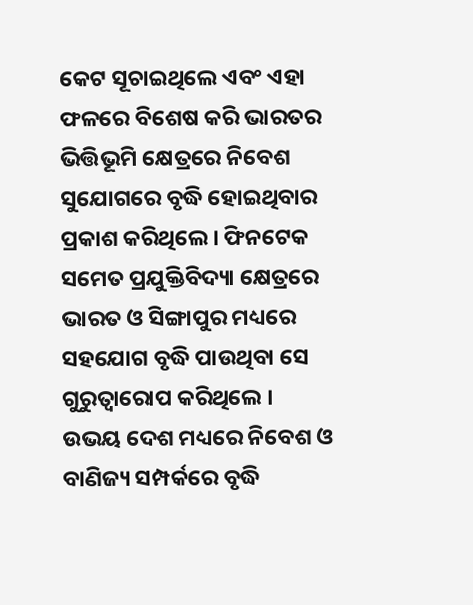କେଟ ସୂଚାଇଥିଲେ ଏବଂ ଏହା ଫଳରେ ବିଶେଷ କରି ଭାରତର ଭିତ୍ତିଭୂମି କ୍ଷେତ୍ରରେ ନିବେଶ ସୁଯୋଗରେ ବୃଦ୍ଧି ହୋଇଥିବାର ପ୍ରକାଶ କରିଥିଲେ । ଫିନଟେକ ସମେତ ପ୍ରଯୁକ୍ତିବିଦ୍ୟା କ୍ଷେତ୍ରରେ ଭାରତ ଓ ସିଙ୍ଗାପୁର ମଧ୍ୟରେ ସହଯୋଗ ବୃଦ୍ଧି ପାଉଥିବା ସେ ଗୁରୁତ୍ୱାରୋପ କରିଥିଲେ ।
ଉଭୟ ଦେଶ ମଧ୍ୟରେ ନିବେଶ ଓ ବାଣିଜ୍ୟ ସମ୍ପର୍କରେ ବୃଦ୍ଧି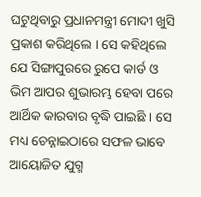ଘଟୁଥିବାରୁ ପ୍ରଧାନମନ୍ତ୍ରୀ ମୋଦୀ ଖୁସି ପ୍ରକାଶ କରିଥିଲେ । ସେ କହିଥିଲେ ଯେ ସିଙ୍ଗାପୁରରେ ରୁପେ କାର୍ଡ ଓ ଭିମ ଆପର ଶୁଭାରମ୍ଭ ହେବା ପରେ ଆର୍ଥିକ କାରବାର ବୃଦ୍ଧି ପାଇଛି । ସେ ମଧ୍ୟ ଚେନ୍ନାଇଠାରେ ସଫଳ ଭାବେ ଆୟୋଜିତ ଯୁଗ୍ମ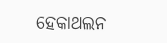ହେକାଥଲନ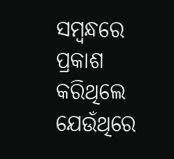ସମ୍ବନ୍ଧରେ ପ୍ରକାଶ କରିଥିଲେ ଯେଉଁଥିରେ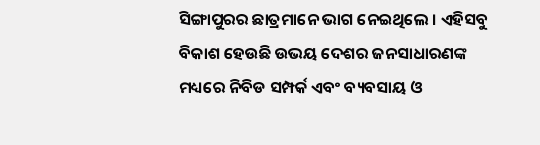ସିଙ୍ଗାପୁରର ଛାତ୍ରମାନେ ଭାଗ ନେଇଥିଲେ । ଏହିସବୁ ବିକାଶ ହେଉଛି ଉଭୟ ଦେଶର ଜନସାଧାରଣଙ୍କ ମଧ୍ୟରେ ନିବିଡ ସମ୍ପର୍କ ଏବଂ ବ୍ୟବସାୟ ଓ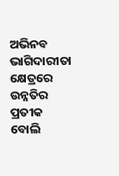ଅଭିନବ ଭାଗିଦାରୀତା କ୍ଷେତ୍ରରେ ଉନ୍ନତିର ପ୍ରତୀକ ବୋଲି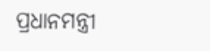ପ୍ରଧାନମନ୍ତ୍ରୀ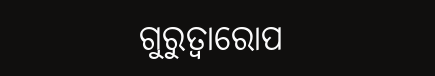ଗୁରୁତ୍ୱାରୋପ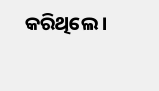କରିଥିଲେ ।